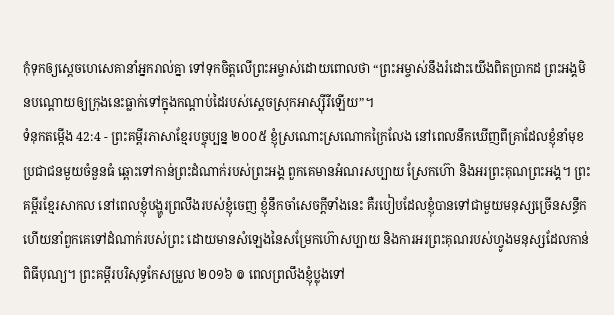កុំទុកឲ្យស្ដេចហេសេគានាំអ្នករាល់គ្នា ទៅទុកចិត្តលើព្រះអម្ចាស់ដោយពោលថា “ព្រះអម្ចាស់នឹងរំដោះយើងពិតប្រាកដ ព្រះអង្គមិនបណ្ដោយឲ្យក្រុងនេះធ្លាក់ទៅក្នុងកណ្ដាប់ដៃរបស់ស្ដេចស្រុកអាស្ស៊ីរីឡើយ”។
ទំនុកតម្កើង 42:4 - ព្រះគម្ពីរភាសាខ្មែរបច្ចុប្បន្ន ២០០៥ ខ្ញុំស្រណោះស្រណោកក្រៃលែង នៅពេលនឹកឃើញពីគ្រាដែលខ្ញុំនាំមុខ ប្រជាជនមួយចំនួនធំ ឆ្ពោះទៅកាន់ព្រះដំណាក់របស់ព្រះអង្គ ពួកគេមានអំណរសប្បាយ ស្រែកហ៊ោ និងអរព្រះគុណព្រះអង្គ។ ព្រះគម្ពីរខ្មែរសាកល នៅពេលខ្ញុំបង្ហូរព្រលឹងរបស់ខ្ញុំចេញ ខ្ញុំនឹកចាំសេចក្ដីទាំងនេះ គឺរបៀបដែលខ្ញុំបានទៅជាមួយមនុស្សច្រើនសន្ធឹក ហើយនាំពួកគេទៅដំណាក់របស់ព្រះ ដោយមានសំឡេងនៃសម្រែកហ៊ោសប្បាយ និងការអរព្រះគុណរបស់ហ្វូងមនុស្សដែលកាន់ពិធីបុណ្យ។ ព្រះគម្ពីរបរិសុទ្ធកែសម្រួល ២០១៦ ៙ ពេលព្រលឹងខ្ញុំប្លុងទៅ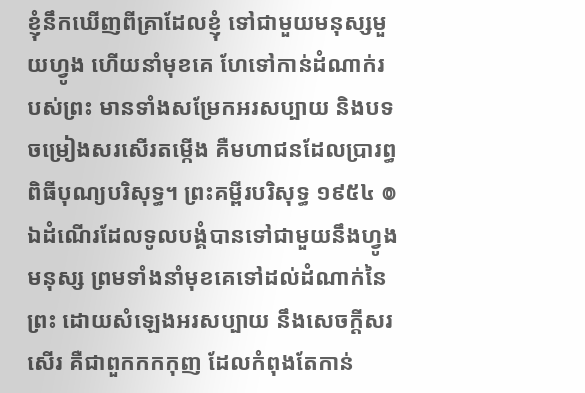ខ្ញុំនឹកឃើញពីគ្រាដែលខ្ញុំ ទៅជាមួយមនុស្សមួយហ្វូង ហើយនាំមុខគេ ហែទៅកាន់ដំណាក់របស់ព្រះ មានទាំងសម្រែកអរសប្បាយ និងបទចម្រៀងសរសើរតម្កើង គឺមហាជនដែលប្រារព្ធពិធីបុណ្យបរិសុទ្ធ។ ព្រះគម្ពីរបរិសុទ្ធ ១៩៥៤ ៙ ឯដំណើរដែលទូលបង្គំបានទៅជាមួយនឹងហ្វូងមនុស្ស ព្រមទាំងនាំមុខគេទៅដល់ដំណាក់នៃព្រះ ដោយសំឡេងអរសប្បាយ នឹងសេចក្ដីសរសើរ គឺជាពួកកកកុញ ដែលកំពុងតែកាន់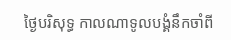ថ្ងៃបរិសុទ្ធ កាលណាទូលបង្គំនឹកចាំពី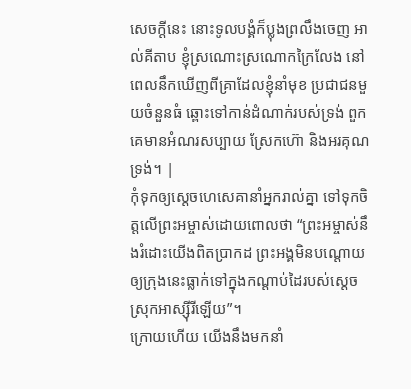សេចក្ដីនេះ នោះទូលបង្គំក៏ប្លុងព្រលឹងចេញ អាល់គីតាប ខ្ញុំស្រណោះស្រណោកក្រៃលែង នៅពេលនឹកឃើញពីគ្រាដែលខ្ញុំនាំមុខ ប្រជាជនមួយចំនួនធំ ឆ្ពោះទៅកាន់ដំណាក់របស់ទ្រង់ ពួកគេមានអំណរសប្បាយ ស្រែកហ៊ោ និងអរគុណទ្រង់។ |
កុំទុកឲ្យស្ដេចហេសេគានាំអ្នករាល់គ្នា ទៅទុកចិត្តលើព្រះអម្ចាស់ដោយពោលថា “ព្រះអម្ចាស់នឹងរំដោះយើងពិតប្រាកដ ព្រះអង្គមិនបណ្ដោយឲ្យក្រុងនេះធ្លាក់ទៅក្នុងកណ្ដាប់ដៃរបស់ស្ដេចស្រុកអាស្ស៊ីរីឡើយ”។
ក្រោយហើយ យើងនឹងមកនាំ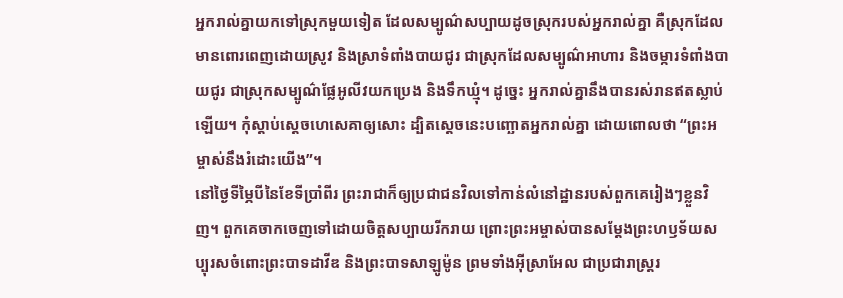អ្នករាល់គ្នាយកទៅស្រុកមួយទៀត ដែលសម្បូណ៌សប្បាយដូចស្រុករបស់អ្នករាល់គ្នា គឺស្រុកដែលមានពោរពេញដោយស្រូវ និងស្រាទំពាំងបាយជូរ ជាស្រុកដែលសម្បូណ៌អាហារ និងចម្ការទំពាំងបាយជូរ ជាស្រុកសម្បូណ៌ផ្លែអូលីវយកប្រេង និងទឹកឃ្មុំ។ ដូច្នេះ អ្នករាល់គ្នានឹងបានរស់រានឥតស្លាប់ឡើយ។ កុំស្ដាប់ស្ដេចហេសេគាឲ្យសោះ ដ្បិតស្ដេចនេះបញ្ឆោតអ្នករាល់គ្នា ដោយពោលថា “ព្រះអម្ចាស់នឹងរំដោះយើង”។
នៅថ្ងៃទីម្ភៃបីនៃខែទីប្រាំពីរ ព្រះរាជាក៏ឲ្យប្រជាជនវិលទៅកាន់លំនៅដ្ឋានរបស់ពួកគេរៀងៗខ្លួនវិញ។ ពួកគេចាកចេញទៅដោយចិត្តសប្បាយរីករាយ ព្រោះព្រះអម្ចាស់បានសម្តែងព្រះហឫទ័យសប្បុរសចំពោះព្រះបាទដាវីឌ និងព្រះបាទសាឡូម៉ូន ព្រមទាំងអ៊ីស្រាអែល ជាប្រជារាស្ត្ររ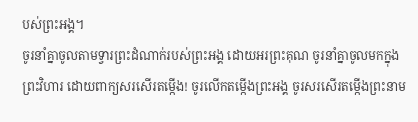បស់ព្រះអង្គ។
ចូរនាំគ្នាចូលតាមទ្វារព្រះដំណាក់របស់ព្រះអង្គ ដោយអរព្រះគុណ ចូរនាំគ្នាចូលមកក្នុងព្រះវិហារ ដោយពាក្យសរសើរតម្កើង! ចូរលើកតម្កើងព្រះអង្គ ចូរសរសើរតម្កើងព្រះនាម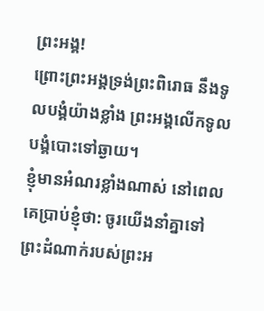ព្រះអង្គ!
ព្រោះព្រះអង្គទ្រង់ព្រះពិរោធ នឹងទូលបង្គំយ៉ាងខ្លាំង ព្រះអង្គលើកទូលបង្គំបោះទៅឆ្ងាយ។
ខ្ញុំមានអំណរខ្លាំងណាស់ នៅពេលគេប្រាប់ខ្ញុំថា: ចូរយើងនាំគ្នាទៅព្រះដំណាក់របស់ព្រះអ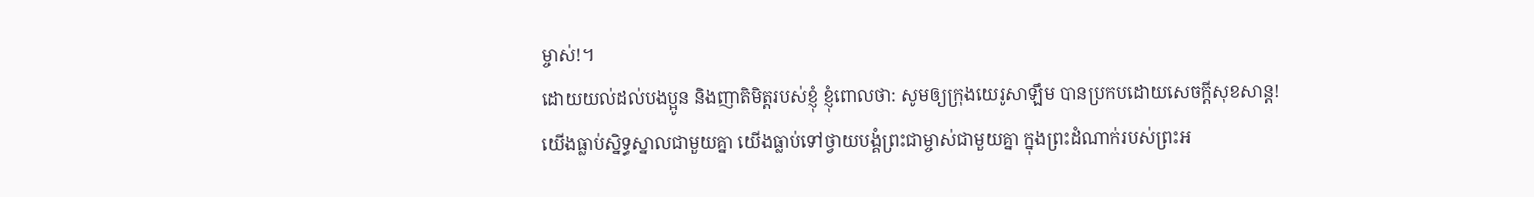ម្ចាស់!។
ដោយយល់ដល់បងប្អូន និងញាតិមិត្តរបស់ខ្ញុំ ខ្ញុំពោលថា: សូមឲ្យក្រុងយេរូសាឡឹម បានប្រកបដោយសេចក្ដីសុខសាន្ត!
យើងធ្លាប់ស្និទ្ធស្នាលជាមួយគ្នា យើងធ្លាប់ទៅថ្វាយបង្គំព្រះជាម្ចាស់ជាមួយគ្នា ក្នុងព្រះដំណាក់របស់ព្រះអ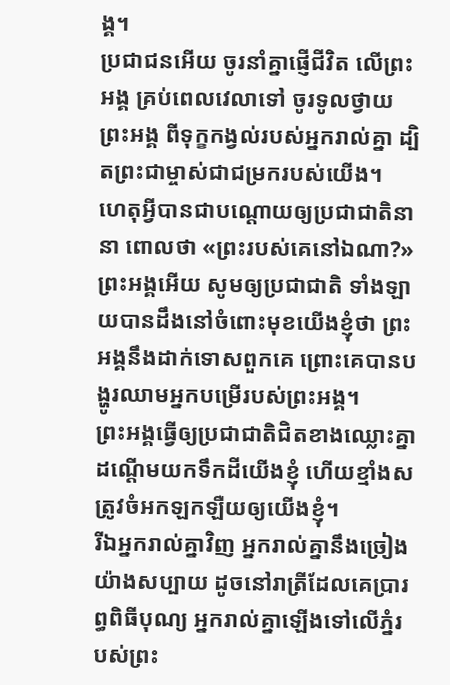ង្គ។
ប្រជាជនអើយ ចូរនាំគ្នាផ្ញើជីវិត លើព្រះអង្គ គ្រប់ពេលវេលាទៅ ចូរទូលថ្វាយព្រះអង្គ ពីទុក្ខកង្វល់របស់អ្នករាល់គ្នា ដ្បិតព្រះជាម្ចាស់ជាជម្រករបស់យើង។
ហេតុអ្វីបានជាបណ្ដោយឲ្យប្រជាជាតិនានា ពោលថា «ព្រះរបស់គេនៅឯណា?» ព្រះអង្គអើយ សូមឲ្យប្រជាជាតិ ទាំងឡាយបានដឹងនៅចំពោះមុខយើងខ្ញុំថា ព្រះអង្គនឹងដាក់ទោសពួកគេ ព្រោះគេបានបង្ហូរឈាមអ្នកបម្រើរបស់ព្រះអង្គ។
ព្រះអង្គធ្វើឲ្យប្រជាជាតិជិតខាងឈ្លោះគ្នា ដណ្ដើមយកទឹកដីយើងខ្ញុំ ហើយខ្មាំងសត្រូវចំអកឡកឡឺយឲ្យយើងខ្ញុំ។
រីឯអ្នករាល់គ្នាវិញ អ្នករាល់គ្នានឹងច្រៀងយ៉ាងសប្បាយ ដូចនៅរាត្រីដែលគេប្រារព្ធពិធីបុណ្យ អ្នករាល់គ្នាឡើងទៅលើភ្នំរបស់ព្រះ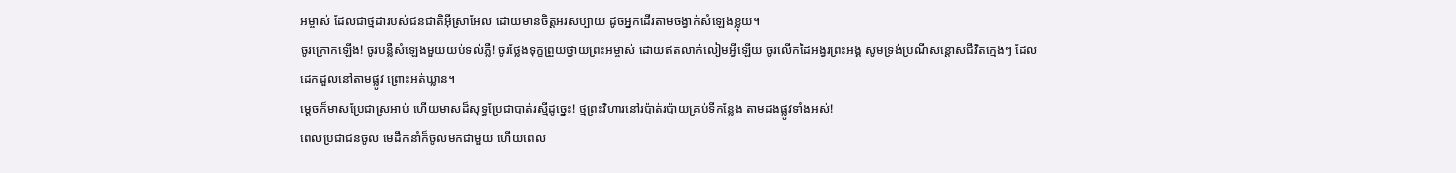អម្ចាស់ ដែលជាថ្មដារបស់ជនជាតិអ៊ីស្រាអែល ដោយមានចិត្តអរសប្បាយ ដូចអ្នកដើរតាមចង្វាក់សំឡេងខ្លុយ។
ចូរក្រោកឡើង! ចូរបន្លឺសំឡេងមួយយប់ទល់ភ្លឺ! ចូរថ្លែងទុក្ខព្រួយថ្វាយព្រះអម្ចាស់ ដោយឥតលាក់លៀមអ្វីឡើយ ចូរលើកដៃអង្វរព្រះអង្គ សូមទ្រង់ប្រណីសន្ដោសជីវិតក្មេងៗ ដែលដេកដួលនៅតាមផ្លូវ ព្រោះអត់ឃ្លាន។
ម្ដេចក៏មាសប្រែជាស្រអាប់ ហើយមាសដ៏សុទ្ធប្រែជាបាត់រស្មីដូច្នេះ! ថ្មព្រះវិហារនៅរប៉ាត់រប៉ាយគ្រប់ទីកន្លែង តាមដងផ្លូវទាំងអស់!
ពេលប្រជាជនចូល មេដឹកនាំក៏ចូលមកជាមួយ ហើយពេល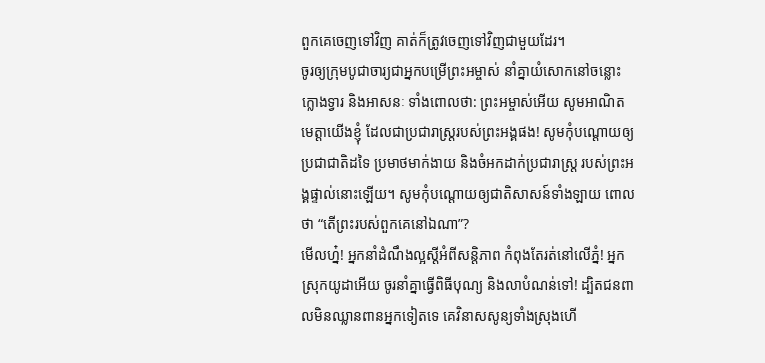ពួកគេចេញទៅវិញ គាត់ក៏ត្រូវចេញទៅវិញជាមួយដែរ។
ចូរឲ្យក្រុមបូជាចារ្យជាអ្នកបម្រើព្រះអម្ចាស់ នាំគ្នាយំសោកនៅចន្លោះក្លោងទ្វារ និងអាសនៈ ទាំងពោលថា: ព្រះអម្ចាស់អើយ សូមអាណិតមេត្តាយើងខ្ញុំ ដែលជាប្រជារាស្ត្ររបស់ព្រះអង្គផង! សូមកុំបណ្ដោយឲ្យប្រជាជាតិដទៃ ប្រមាថមាក់ងាយ និងចំអកដាក់ប្រជារាស្ត្រ របស់ព្រះអង្គផ្ទាល់នោះឡើយ។ សូមកុំបណ្ដោយឲ្យជាតិសាសន៍ទាំងឡាយ ពោលថា “តើព្រះរបស់ពួកគេនៅឯណា”?
មើលហ្ន៎! អ្នកនាំដំណឹងល្អស្ដីអំពីសន្តិភាព កំពុងតែរត់នៅលើភ្នំ! អ្នកស្រុកយូដាអើយ ចូរនាំគ្នាធ្វើពិធីបុណ្យ និងលាបំណន់ទៅ! ដ្បិតជនពាលមិនឈ្លានពានអ្នកទៀតទេ គេវិនាសសូន្យទាំងស្រុងហើ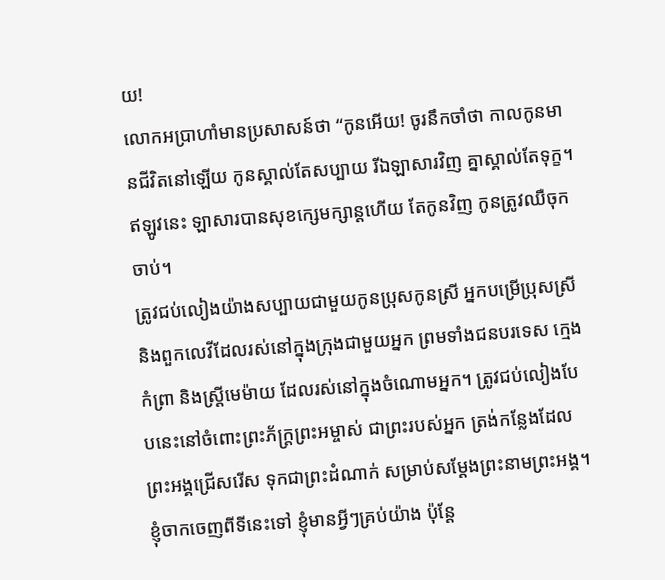យ!
លោកអប្រាហាំមានប្រសាសន៍ថា “កូនអើយ! ចូរនឹកចាំថា កាលកូនមានជីវិតនៅឡើយ កូនស្គាល់តែសប្បាយ រីឯឡាសារវិញ គ្នាស្គាល់តែទុក្ខ។ ឥឡូវនេះ ឡាសារបានសុខក្សេមក្សាន្តហើយ តែកូនវិញ កូនត្រូវឈឺចុកចាប់។
ត្រូវជប់លៀងយ៉ាងសប្បាយជាមួយកូនប្រុសកូនស្រី អ្នកបម្រើប្រុសស្រី និងពួកលេវីដែលរស់នៅក្នុងក្រុងជាមួយអ្នក ព្រមទាំងជនបរទេស ក្មេងកំព្រា និងស្ត្រីមេម៉ាយ ដែលរស់នៅក្នុងចំណោមអ្នក។ ត្រូវជប់លៀងបែបនេះនៅចំពោះព្រះភ័ក្ត្រព្រះអម្ចាស់ ជាព្រះរបស់អ្នក ត្រង់កន្លែងដែលព្រះអង្គជ្រើសរើស ទុកជាព្រះដំណាក់ សម្រាប់សម្តែងព្រះនាមព្រះអង្គ។
ខ្ញុំចាកចេញពីទីនេះទៅ ខ្ញុំមានអ្វីៗគ្រប់យ៉ាង ប៉ុន្តែ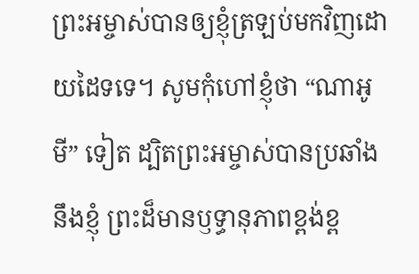ព្រះអម្ចាស់បានឲ្យខ្ញុំត្រឡប់មកវិញដោយដៃទទេ។ សូមកុំហៅខ្ញុំថា “ណាអូមី” ទៀត ដ្បិតព្រះអម្ចាស់បានប្រឆាំងនឹងខ្ញុំ ព្រះដ៏មានឫទ្ធានុភាពខ្ពង់ខ្ព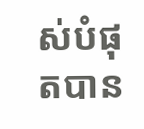ស់បំផុតបាន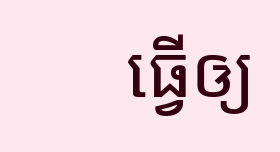ធ្វើឲ្យ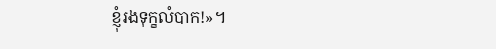ខ្ញុំរងទុក្ខលំបាក!»។